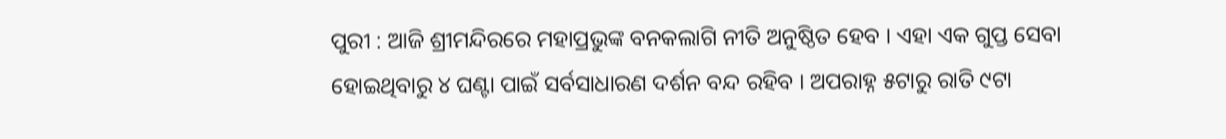ପୁରୀ : ଆଜି ଶ୍ରୀମନ୍ଦିରରେ ମହାପ୍ରଭୁଙ୍କ ବନକଲାଗି ନୀତି ଅନୁଷ୍ଠିତ ହେବ । ଏହା ଏକ ଗୁପ୍ତ ସେବା ହୋଇଥିବାରୁ ୪ ଘଣ୍ଟା ପାଇଁ ସର୍ବସାଧାରଣ ଦର୍ଶନ ବନ୍ଦ ରହିବ । ଅପରାହ୍ନ ୫ଟାରୁ ରାତି ୯ଟା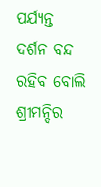ପର୍ଯ୍ୟନ୍ତ ଦର୍ଶନ ବନ୍ଦ ରହିବ ବୋଲି ଶ୍ରୀମନ୍ଦିର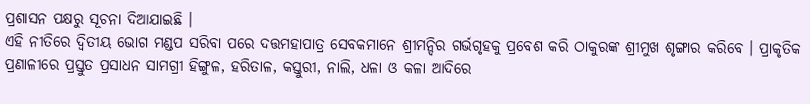ପ୍ରଶାସନ ପକ୍ଷରୁ ସୂଚନା ଦିଆଯାଇଛି ।
ଏହି ନୀତିରେ ଦ୍ଵିତୀୟ ଭୋଗ ମଣ୍ଡପ ସରିବା ପରେ ଦତ୍ତମହାପାତ୍ର ସେବକମାନେ ଶ୍ରୀମନ୍ଦିର ଗର୍ଭଗୃହକୁ ପ୍ରବେଶ କରି ଠାକୁରଙ୍କ ଶ୍ରୀମୁଖ ଶୃଙ୍ଗାର କରିବେ । ପ୍ରାକୃତିକ ପ୍ରଣାଳୀରେ ପ୍ରସ୍ତୁତ ପ୍ରସାଧନ ସାମଗ୍ରୀ ହିଙ୍ଗୁଳ, ହରିତାଳ, କସ୍ତୁରୀ, ନାଲି, ଧଳା ଓ କଳା ଆଦିରେ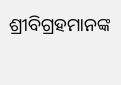ଶ୍ରୀବିଗ୍ରହମାନଙ୍କ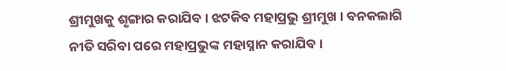ଶ୍ରୀମୁଖକୁ ଶୃଙ୍ଗାର କରାଯିବ । ଝଟକିବ ମହାପ୍ରଭୁ ଶ୍ରୀମୁଖ । ବନକଲାଗି ନୀତି ସରିବା ପରେ ମହାପ୍ରଭୁଙ୍କ ମହାସ୍ନାନ କରାଯିବ ।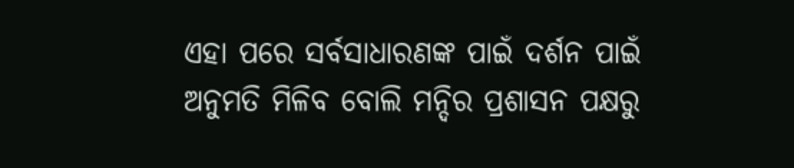ଏହା ପରେ ସର୍ବସାଧାରଣଙ୍କ ପାଇଁ ଦର୍ଶନ ପାଇଁ ଅନୁମତି ମିଳିବ ବୋଲି ମନ୍ଦିର ପ୍ରଶାସନ ପକ୍ଷରୁ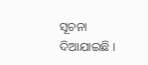ସୂଚନା ଦିଆଯାଇଛି ।